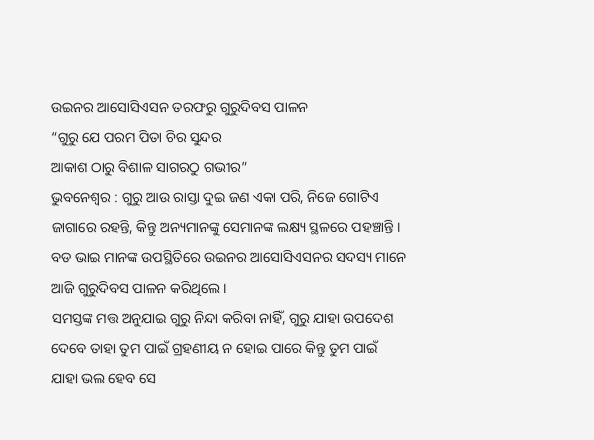ଉଇନର ଆସୋସିଏସନ ତରଫରୁ ଗୁରୁଦିବସ ପାଳନ
“ଗୁରୁ ଯେ ପରମ ପିତା ଚିର ସୁନ୍ଦର
ଆକାଶ ଠାରୁ ବିଶାଳ ସାଗରଠୁ ଗଭୀର”
ଭୁବନେଶ୍ୱର : ଗୁରୁ ଆଉ ରାସ୍ତା ଦୁଇ ଜଣ ଏକା ପରି, ନିଜେ ଗୋଟିଏ ଜାଗାରେ ରହନ୍ତି, କିନ୍ତୁ ଅନ୍ୟମାନଙ୍କୁ ସେମାନଙ୍କ ଲକ୍ଷ୍ୟ ସ୍ଥଳରେ ପହଞ୍ଚାନ୍ତି । ବଡ ଭାଇ ମାନଙ୍କ ଉପସ୍ଥିତିରେ ଉଇନର ଆସୋସିଏସନର ସଦସ୍ୟ ମାନେ ଆଜି ଗୁରୁଦିବସ ପାଳନ କରିଥିଲେ ।
ସମସ୍ତଙ୍କ ମତ୍ତ ଅନୁଯାଇ ଗୁରୁ ନିନ୍ଦା କରିବା ନାହିଁ, ଗୁରୁ ଯାହା ଉପଦେଶ ଦେବେ ତାହା ତୁମ ପାଇଁ ଗ୍ରହଣୀୟ ନ ହୋଇ ପାରେ କିନ୍ତୁ ତୁମ ପାଇଁ ଯାହା ଭଲ ହେବ ସେ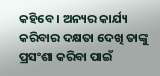କହିବେ । ଅନ୍ୟର କାର୍ଯ୍ୟ କରିବାର ଦକ୍ଷତା ଦେଖି ତାଙ୍କୁ ପ୍ରସଂଶା କରିବା ପାଇଁ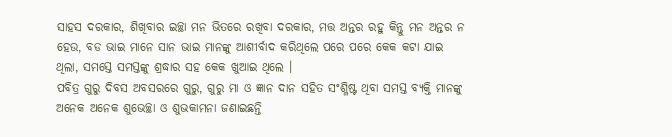ସାହସ ଦରକାର, ଶିଖିବାର ଇଚ୍ଛା ମନ ଭିତରେ ରଖିବା ଦରକାର, ମତ୍ତ ଅନ୍ତର ରହୁ କିନ୍ତୁ ମନ ଅନ୍ତର ନ ହେଉ, ବଡ ଭାଇ ମାନେ ସାନ ଭାଇ ମାନଙ୍କୁ ଆଶୀର୍ବାଦ କରିଥିଲେ ପରେ ପରେ କେକ କଟା ଯାଇ ଥିଲା, ସମସ୍ତେ ସମସ୍ତଙ୍କୁ ଶ୍ରଦ୍ଧାର ସହ କେକ ଖୁଆଇ ଥିଲେ ।
ପବିତ୍ର ଗୁରୁ ଦିବସ ଅବସରରେ ଗୁରୁ, ଗୁରୁ ମା ଓ ଜ୍ଞାନ ଦାନ ସହିତ ସଂଶ୍ଳିଷ୍ଟ ଥିବା ସମସ୍ତ ବ୍ୟକ୍ତି ମାନଙ୍କୁ ଅନେକ ଅନେକ ଶୁଭେଚ୍ଛା ଓ ଶୁଭକାମନା ଜଣାଇଛନ୍ତି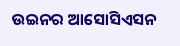ଉଇନର ଆସୋସିଏସନ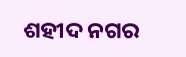ଶହୀଦ ନଗର